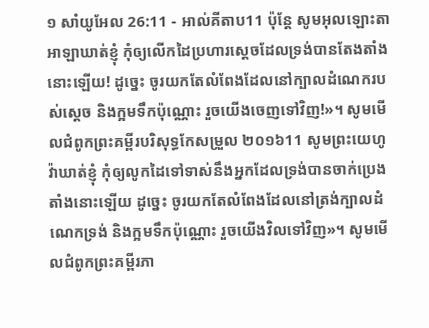១ សាំយូអែល 26:11 - អាល់គីតាប11 ប៉ុន្តែ សូមអុលឡោះតាអាឡាឃាត់ខ្ញុំ កុំឲ្យលើកដៃប្រហារស្តេចដែលទ្រង់បានតែងតាំងនោះឡើយ! ដូច្នេះ ចូរយកតែលំពែងដែលនៅក្បាលដំណេករបស់ស្តេច និងក្អមទឹកប៉ុណ្ណោះ រួចយើងចេញទៅវិញ!»។ សូមមើលជំពូកព្រះគម្ពីរបរិសុទ្ធកែសម្រួល ២០១៦11 សូមព្រះយេហូវ៉ាឃាត់ខ្ញុំ កុំឲ្យលូកដៃទៅទាស់នឹងអ្នកដែលទ្រង់បានចាក់ប្រេងតាំងនោះឡើយ ដូច្នេះ ចូរយកតែលំពែងដែលនៅត្រង់ក្បាលដំណេកទ្រង់ និងក្អមទឹកប៉ុណ្ណោះ រួចយើងវិលទៅវិញ»។ សូមមើលជំពូកព្រះគម្ពីរភា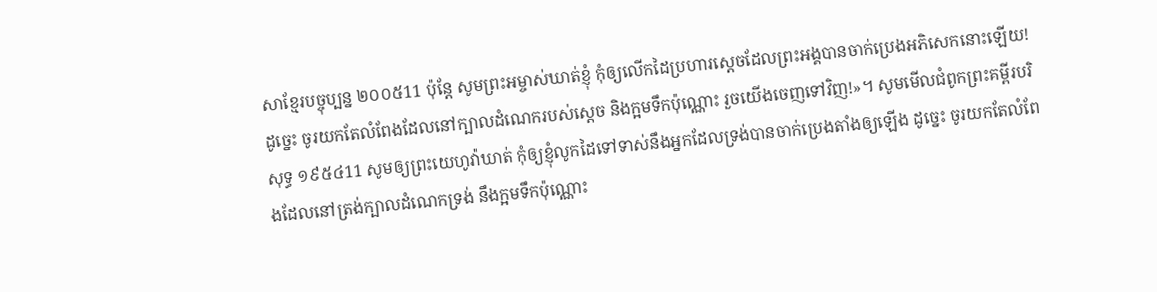សាខ្មែរបច្ចុប្បន្ន ២០០៥11 ប៉ុន្តែ សូមព្រះអម្ចាស់ឃាត់ខ្ញុំ កុំឲ្យលើកដៃប្រហារស្ដេចដែលព្រះអង្គបានចាក់ប្រេងអភិសេកនោះឡើយ! ដូច្នេះ ចូរយកតែលំពែងដែលនៅក្បាលដំណេករបស់ស្ដេច និងក្អមទឹកប៉ុណ្ណោះ រួចយើងចេញទៅវិញ!»។ សូមមើលជំពូកព្រះគម្ពីរបរិសុទ្ធ ១៩៥៤11 សូមឲ្យព្រះយេហូវ៉ាឃាត់ កុំឲ្យខ្ញុំលូកដៃទៅទាស់នឹងអ្នកដែលទ្រង់បានចាក់ប្រេងតាំងឲ្យឡើង ដូច្នេះ ចូរយកតែលំពែងដែលនៅត្រង់ក្បាលដំណេកទ្រង់ នឹងក្អមទឹកប៉ុណ្ណោះ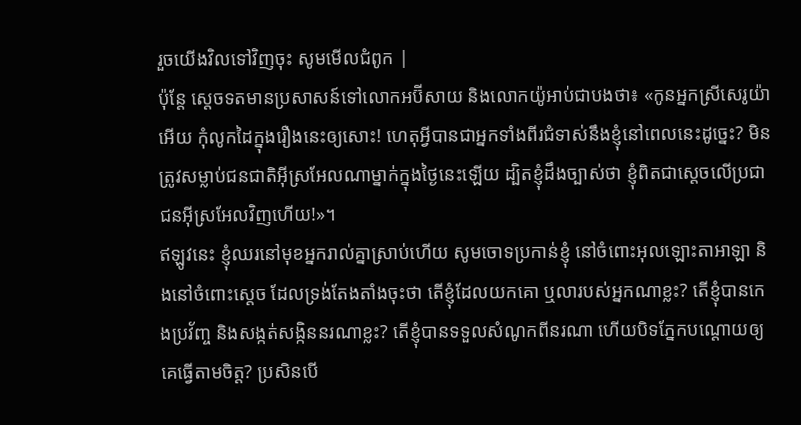រួចយើងវិលទៅវិញចុះ សូមមើលជំពូក |
ប៉ុន្តែ ស្តេចទតមានប្រសាសន៍ទៅលោកអប៊ីសាយ និងលោកយ៉ូអាប់ជាបងថា៖ «កូនអ្នកស្រីសេរូយ៉ាអើយ កុំលូកដៃក្នុងរឿងនេះឲ្យសោះ! ហេតុអ្វីបានជាអ្នកទាំងពីរជំទាស់នឹងខ្ញុំនៅពេលនេះដូច្នេះ? មិនត្រូវសម្លាប់ជនជាតិអ៊ីស្រអែលណាម្នាក់ក្នុងថ្ងៃនេះឡើយ ដ្បិតខ្ញុំដឹងច្បាស់ថា ខ្ញុំពិតជាស្តេចលើប្រជាជនអ៊ីស្រអែលវិញហើយ!»។
ឥឡូវនេះ ខ្ញុំឈរនៅមុខអ្នករាល់គ្នាស្រាប់ហើយ សូមចោទប្រកាន់ខ្ញុំ នៅចំពោះអុលឡោះតាអាឡា និងនៅចំពោះស្តេច ដែលទ្រង់តែងតាំងចុះថា តើខ្ញុំដែលយកគោ ឬលារបស់អ្នកណាខ្លះ? តើខ្ញុំបានកេងប្រវ័ញ្ច និងសង្កត់សង្កិននរណាខ្លះ? តើខ្ញុំបានទទួលសំណូកពីនរណា ហើយបិទភ្នែកបណ្តោយឲ្យគេធ្វើតាមចិត្ត? ប្រសិនបើ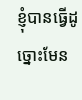ខ្ញុំបានធ្វើដូច្នោះមែន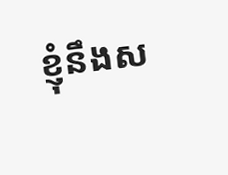ខ្ញុំនឹងស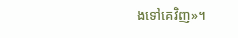ងទៅគេវិញ»។